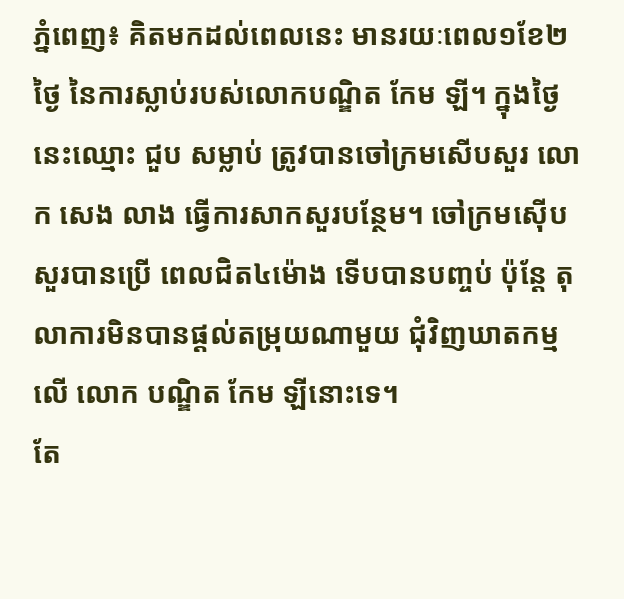ភ្នំពេញ៖ គិតមកដល់ពេលនេះ មានរយៈពេល១ខែ២ថ្ងៃ នៃការស្លាប់របស់លោកបណ្ឌិត កែម ឡី។ ក្នុងថ្ងៃនេះឈ្មោះ ជួប សម្លាប់ ត្រូវបានចៅក្រមសើបសួរ លោក សេង លាង ធ្វើការសាកសួរបន្ថែម។ ចៅក្រមស៊ើបសួរបានប្រើ ពេលជិត៤ម៉ោង ទើបបានបញ្ចប់ ប៉ុន្តែ តុលាការមិនបានផ្ដល់តម្រុយណាមួយ ជុំវិញឃាតកម្មលើ លោក បណ្ឌិត កែម ឡីនោះទេ។
តែ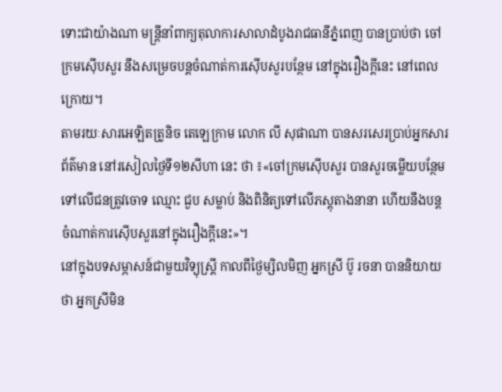ទោះជាយ៉ាងណា មន្ដ្រីនាំពាក្យតុលាការសាលាដំបូងរាជធានីភ្នំពេញ បានប្រាប់ថា ចៅក្រមស៊ើបសួរ នឹងសម្រេចបន្ដចំណាត់ការស៊ើបសួរបន្ថែម នៅក្នុងរឿងក្ដីនេះ នៅពេលក្រោយ។
តាមរយៈសារអេឡិតត្រូនិច តេឡេក្រាម លោក លី សុផាណា បានសរសេរប្រាប់អ្នកសារព័ត៌មាន នៅរសៀលថ្ងៃទី១២សីហា នេះ ថា ៖«ចៅក្រមស៊ើបសួរ បានសួរចម្លើយបន្ថែមទៅលើជនត្រូវចោទ ឈ្មោះ ជួប សម្លាប់ និងពិនិត្យទៅលើភស្ដុតាងនានា ហើយនឹងបន្ដ ចំណាត់ការស៊ើបសួរនៅក្នុងរឿងក្ដីនេះ»។
នៅក្នុងបទសម្ភាសន៍ជាមួយវិទ្យុស្ត្រី កាលពីថ្ងៃម្សិលមិញ អ្នកស្រី ប៊ូ រចនា បាននិយាយថា អ្នកស្រីមិន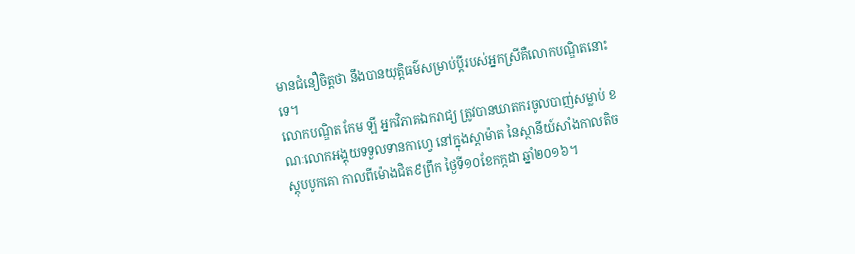មានជំនឿចិត្តថា នឹងបានយុត្តិធម៌សម្រាប់ប្ដីរបស់អ្នកស្រីគឺលោកបណ្ឌិតនោះទេ។
លោកបណ្ឌិត កែម ឡី អ្នកវិភាគឯករាជ្យ ត្រូវបានឃាតករចូលបាញ់សម្លាប់ ខណៈលោកអង្គុយទទួលទានកាហ្វេ នៅក្នុងស្តាម៉ាត នៃស្ថានីយ៍សាំងកាលតិចស្តុបបូកគោ កាលពីម៉ោងជិត៩ព្រឹក ថ្ងៃទី១០ខែកក្កដា ឆ្នាំ២០១៦។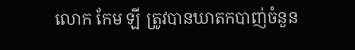លោក កែម ឡី ត្រូវបានឃាតកបាញ់ចំនួន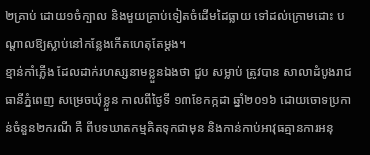២គ្រាប់ ដោយ១ចំក្បាល និងមួយគ្រាប់ទៀតចំដើមដៃធ្លាយ ទៅដល់ក្រោមដោះ បណ្តាលឱ្យស្លាប់នៅកន្លែងកើតហេតុតែម្តង។
ខ្មាន់កាំភ្លើង ដែលដាក់រហស្សនាមខ្លួនឯងថា ជួប សម្លាប់ ត្រូវបាន សាលាដំបូងរាជធានីភ្នំពេញ សម្រេចឃុំខ្លួន កាលពីថ្ងៃទី ១៣ខែកក្កដា ឆ្នាំ២០១៦ ដោយចោទប្រកាន់ចំនួន២ករណី គឺ ពីបទឃាតកម្មគិតទុកជាមុន និងកាន់កាប់អាវុធគ្មានការអនុ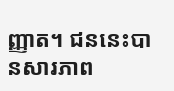ញ្ញាត។ ជននេះបានសារភាព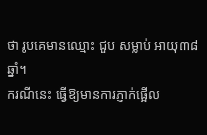ថា រូបគេមានឈ្មោះ ជួប សម្លាប់ អាយុ៣៨ឆ្នាំ។
ករណីនេះ ធ្វើឱ្យមានការភ្ញាក់ផ្អើល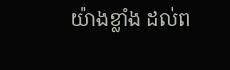យ៉ាងខ្លាំង ដល់ព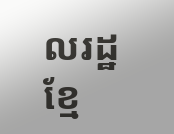លរដ្ឋខ្មែ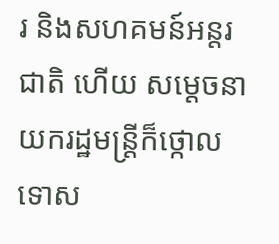រ និងសហគមន៍អន្តរជាតិ ហើយ សម្ដេចនាយករដ្ឋមន្ត្រីក៏ថ្កោលទោស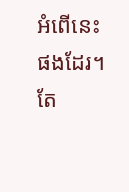អំពើនេះផងដែរ។ តែ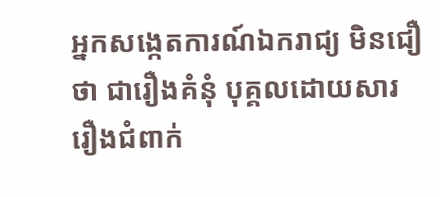អ្នកសង្កេតការណ៍ឯករាជ្យ មិនជឿថា ជារឿងគំនុំ បុគ្គលដោយសាររឿងជំពាក់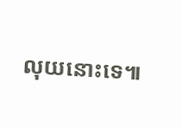លុយនោះទេ៕